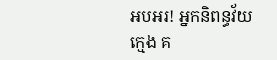អបអរ! អ្នកនិពន្ធវ័យក្មេង គ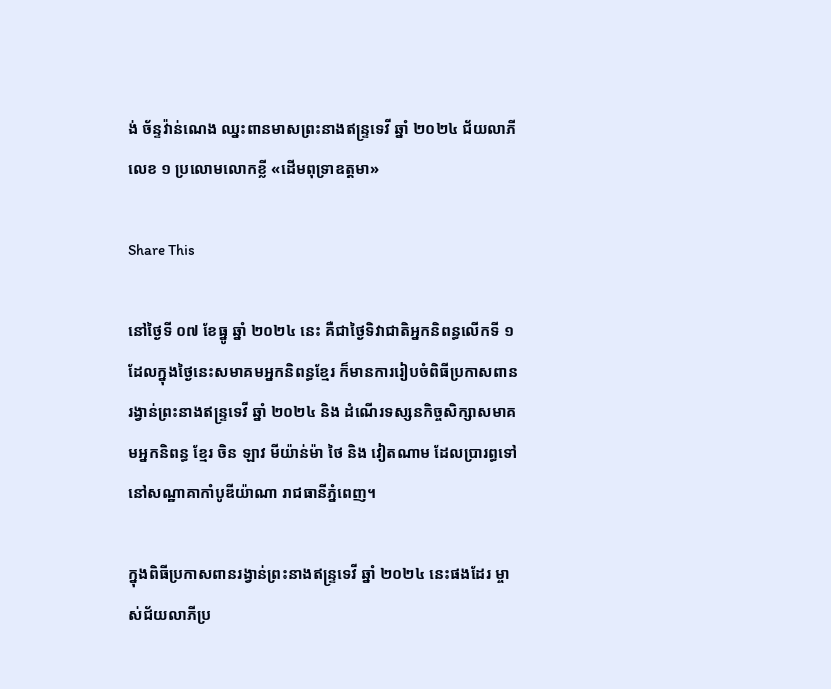ង់ ច័ន្ទវ៉ាន់ណេង ឈ្នះពានមាសព្រះនាងឥន្ទ្រទេវី ឆ្នាំ ២០២៤ ជ័យលាភីលេខ ១ ប្រលោមលោកខ្លី «ដើមពុទ្រាឧត្តមា»

Share This

នៅថ្ងៃទី ០៧ ខែធ្នូ ឆ្នាំ ២០២៤ នេះ គឺជាថ្ងៃទិវាជាតិអ្នកនិពន្ធលើកទី ១ ដែលក្នុងថ្ងៃនេះសមាគមអ្នកនិពន្ធខ្មែរ ក៏មានការរៀបចំពិធីប្រកាសពានរង្វាន់ព្រះនាងឥន្ទ្រទេវី ឆ្នាំ ២០២៤ និង ដំណើរទស្សនកិច្ចសិក្សាសមាគមអ្នកនិពន្ធ ខ្មែរ ចិន ឡាវ មីយ៉ាន់ម៉ា ថៃ និង វៀតណាម ដែលប្រារព្ធទៅនៅសណ្ឋាគាកាំបូឌីយ៉ាណា រាជធានីភ្នំពេញ។

ក្នុងពិធីប្រកាសពានរង្វាន់ព្រះនាងឥន្ទ្រទេវី ឆ្នាំ ២០២៤ នេះផងដែរ ម្ចាស់ជ័យលាភីប្រ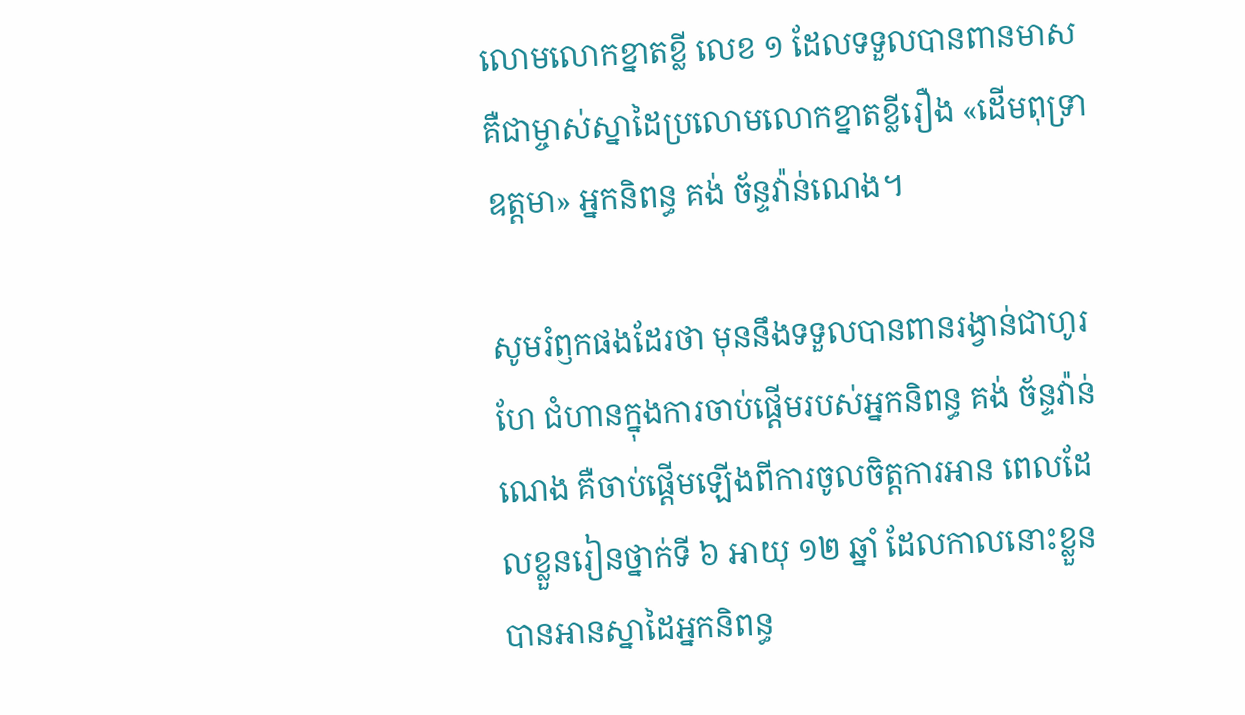លោមលោកខ្នាតខ្លី លេខ ១ ដែលទទួលបានពានមាស គឺជាម្ចាស់ស្នាដៃប្រលោមលោកខ្នាតខ្លីរឿង «ដើមពុទ្រា ឧត្តមា» អ្នកនិពន្ធ គង់ ច័ន្ទវ៉ាន់ណេង។

សូមរំឭកផងដែរថា មុននឹងទទួលបានពានរង្វាន់ជាហូរហែ ជំហានក្នុងការចាប់ផ្ដើមរបស់អ្នកនិពន្ធ គង់ ច័ន្ទវ៉ាន់ណេង គឺចាប់ផ្ដើមឡើងពីការចូលចិត្តការអាន ពេលដែលខ្លួនរៀនថ្នាក់ទី ៦ អាយុ ១២ ឆ្នាំ ដែលកាលនោះខ្លួនបានអានស្នាដៃអ្នកនិពន្ធ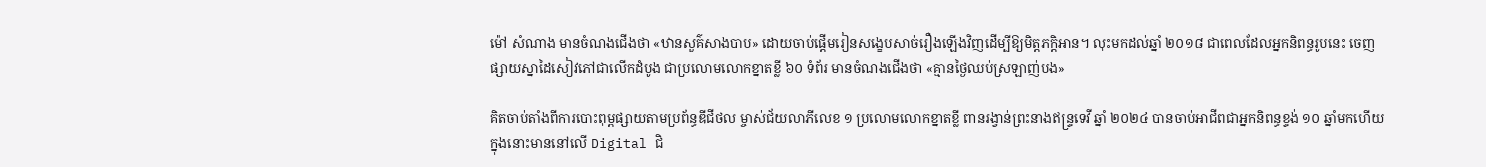ម៉ៅ សំណាង មានចំណងជើងថា «ឋានសួគ៌សាងបាប» ដោយចាប់ផ្ដើមរៀនសង្ខេបសាច់រឿងឡើងវិញដើម្បីឱ្យមិត្តភក្តិអាន។ លុះមកដល់ឆ្នាំ ២០១៨ ជាពេលដែលអ្នកនិពន្ធរូបនេះ ចេញផ្សាយស្នាដៃសៀវភៅជាលើកដំបូង ជាប្រលោមលោកខ្នាតខ្លី ៦០ ទំព័រ មានចំណងជើងថា «គ្មានថ្ងៃឈប់ស្រឡាញ់បង»

គិតចាប់តាំងពីការបោះពុម្ពផ្សាយតាមប្រព័ន្ធឌីជីថល ម្ចាស់ជ័យលាភីលេខ ១ ប្រលោមលោកខ្នាតខ្លី ពានរង្វាន់ព្រះនាងឥន្ទ្រទេវី ឆ្នាំ ២០២៤ បានចាប់អាជីពជាអ្នកនិពន្ធខ្ទង់ ១០ ឆ្នាំមកហើយ ក្នុងនោះមាននៅលើ Digital ជិ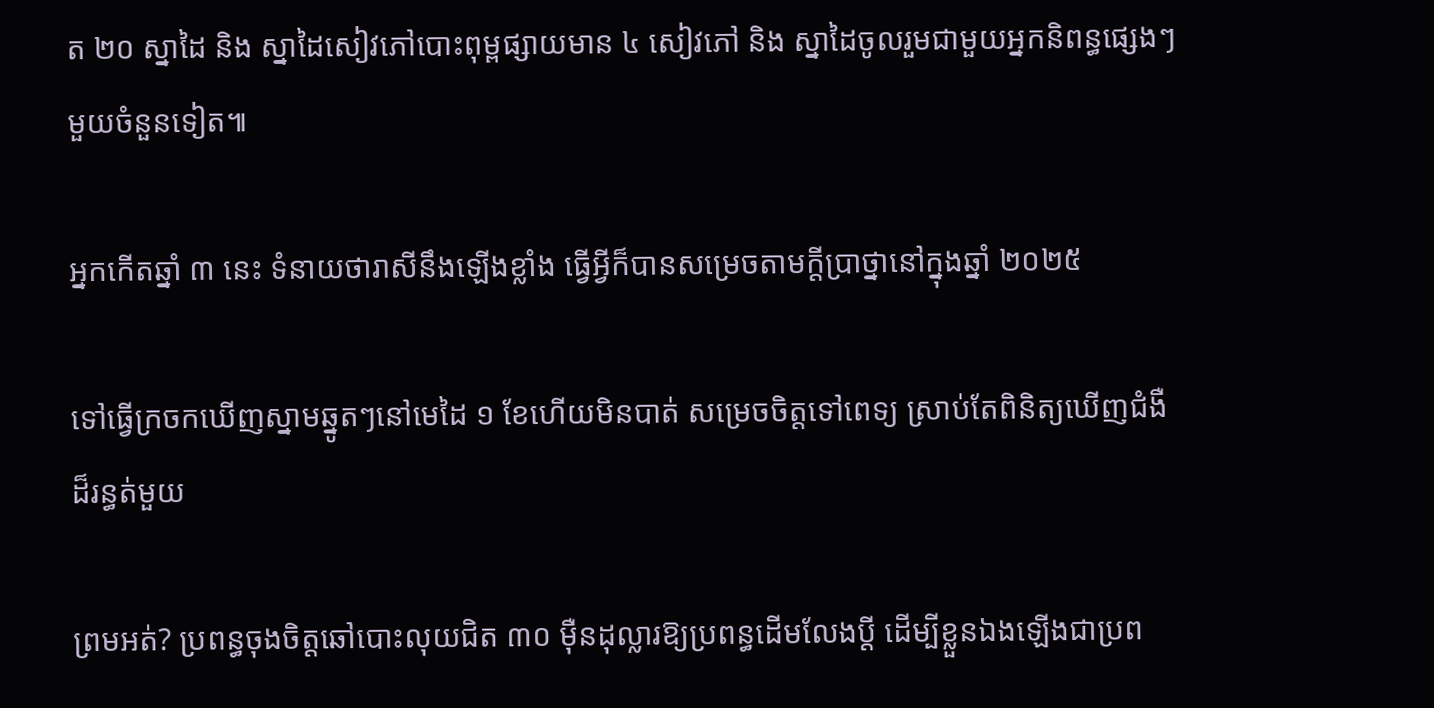ត ២០ ស្នាដៃ និង ស្នាដៃសៀវភៅបោះពុម្ពផ្សាយមាន ៤ សៀវភៅ និង ស្នាដៃចូលរួមជាមួយអ្នកនិពន្ធផ្សេងៗមួយចំនួនទៀត៕

អ្នកកើតឆ្នាំ ៣ នេះ ទំនាយថារាសីនឹងឡើងខ្លាំង ធ្វើអ្វីក៏បានសម្រេចតាមក្ដីប្រាថ្នានៅក្នុងឆ្នាំ ២០២៥

ទៅធ្វើក្រចកឃើញស្នាមឆ្នូតៗនៅមេដៃ ១ ខែហើយមិនបាត់ សម្រេចចិត្តទៅពេទ្យ ស្រាប់តែពិនិត្យឃើញជំងឺដ៏រន្ធត់មួយ

ព្រមអត់? ប្រពន្ធចុងចិត្តឆៅបោះលុយជិត ៣០ ម៉ឺនដុល្លារឱ្យប្រពន្ធដើមលែងប្តី ដើម្បីខ្លួនឯងឡើងជាប្រព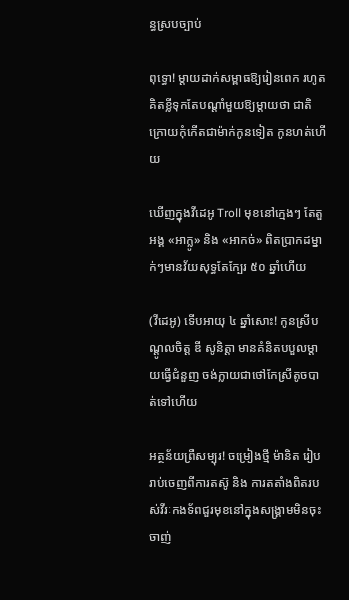ន្ធស្របច្បាប់

ពុទ្ធោ! ម្ដាយដាក់សម្ពាធឱ្យរៀនពេក រហូតគិតខ្លីទុកតែបណ្ដាំមួយឱ្យម្តាយថា ជាតិក្រោយកុំកើតជាម៉ាក់កូនទៀត កូនហត់ហើយ

ឃើញក្នុងវីដេអូ Troll មុខនៅក្មេងៗ តែតួអង្គ «អាក្លូ» និង «អាកច់» ពិតប្រាកដម្នាក់ៗមានវ័យសុទ្ធតែក្បែរ ៥០ ឆ្នាំហើយ

(វីដេអូ) ទើបអាយុ ៤ ឆ្នាំសោះ! កូនស្រីបណ្ដូលចិត្ត ឌី សូនិត្តា មានគំនិតបបួលម្ដាយធ្វើជំនួញ ចង់ក្លាយជាថៅកែស្រីតូចបាត់ទៅហើយ

អត្ថន័យព្រឺសម្បុរ! ចម្រៀងថ្មី ម៉ានិត រៀបរាប់ចេញពីការតស៊ូ និង ការតតាំងពិតរបស់វីរៈកងទ័ពជួរមុខនៅក្នុងសង្រ្គាមមិនចុះចាញ់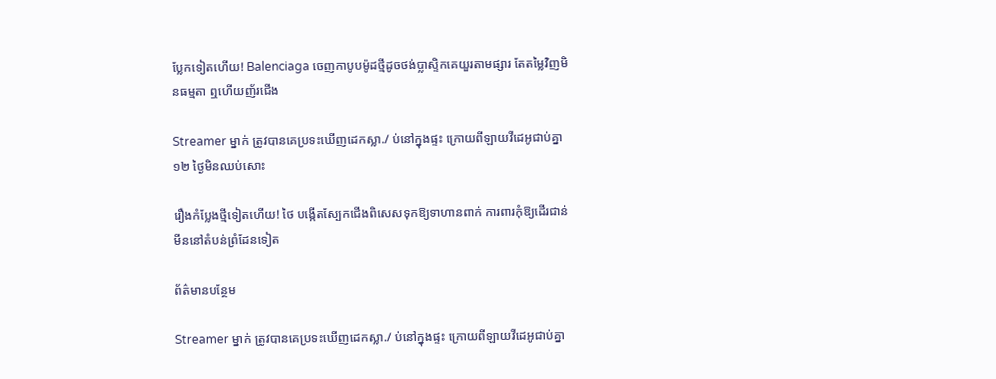ប្លែកទៀតហើយ! Balenciaga ចេញកាបូបម៉ូដថ្មីដូចថង់ប្លាស្ទិកគេយួរតាមផ្សារ តែតម្លៃវិញមិនធម្មតា ឮហើយញ័រជើង

Streamer ម្នាក់ ត្រូវបានគេប្រទះឃើញដេកស្លា./ ប់នៅក្នុងផ្ទះ ក្រោយពីឡាយវីដេអូជាប់គ្នា ១២ ថ្ងៃមិនឈប់សោះ

រឿងកំប្លែងថ្មីទៀតហើយ! ថៃ បង្កើតស្បែកជើងពិសេសទុកឱ្យទាហានពាក់ ការពារកុំឱ្យដើរជាន់មីននៅតំបន់ព្រំដែនទៀត

ព័ត៌មានបន្ថែម

Streamer ម្នាក់ ត្រូវបានគេប្រទះឃើញដេកស្លា./ ប់នៅក្នុងផ្ទះ ក្រោយពីឡាយវីដេអូជាប់គ្នា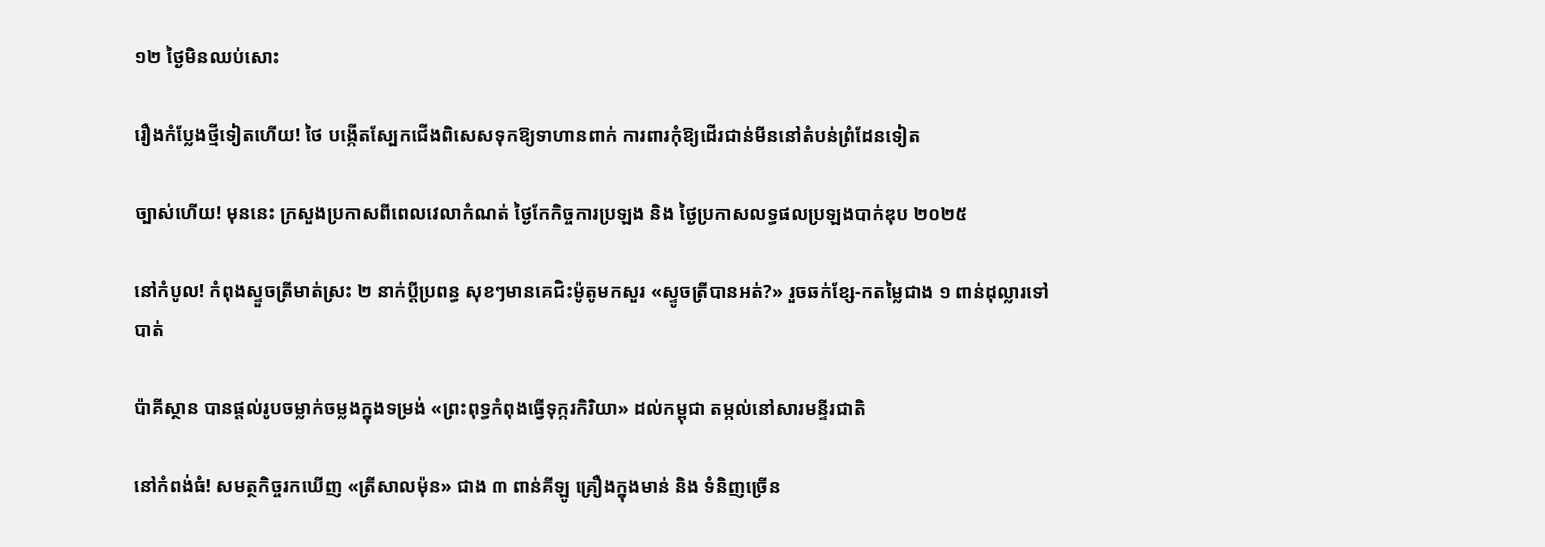១២ ថ្ងៃមិនឈប់សោះ

រឿងកំប្លែងថ្មីទៀតហើយ! ថៃ បង្កើតស្បែកជើងពិសេសទុកឱ្យទាហានពាក់ ការពារកុំឱ្យដើរជាន់មីននៅតំបន់ព្រំដែនទៀត

ច្បាស់ហើយ! មុននេះ ក្រសួងប្រកាសពីពេលវេលាកំណត់ ថ្ងៃកែកិច្ចការប្រឡង និង ថ្ងៃប្រកាសលទ្ធផលប្រឡងបាក់ឌុប ២០២៥

នៅកំបូល! កំពុងស្ទួចត្រីមាត់ស្រះ ២ នាក់ប្ដីប្រពន្ធ សុខៗមានគេជិះម៉ូតូមកសួរ «ស្ទូចត្រីបានអត់?» រួចឆក់ខ្សែ-កតម្លៃជាង ១ ពាន់ដុល្លារទៅបាត់

ប៉ាគីស្ថាន បានផ្តល់រូបចម្លាក់ចម្លងក្នុងទម្រង់ «ព្រះពុទ្ធកំពុងធ្វើទុក្ករកិរិយា» ដល់កម្ពុជា តម្កល់នៅសារមន្ទីរជាតិ

នៅកំពង់ធំ! សមត្ថកិច្ចរកឃើញ «ត្រីសាលម៉ុន» ជាង ៣ ពាន់គីឡូ គ្រឿងក្នុងមាន់ និង ទំនិញច្រើន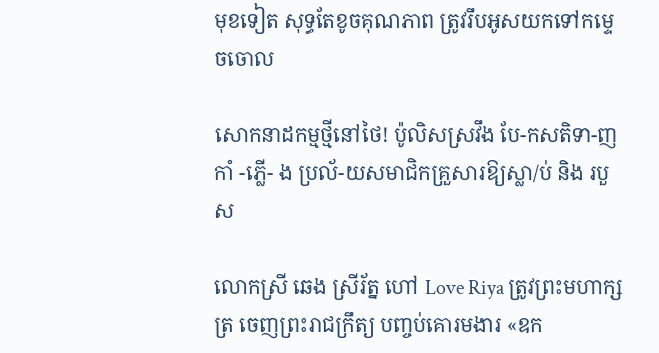មុខទៀត សុទ្ធតែខូចគុណភាព ត្រូវរឹបអូសយកទៅកម្ទេចចោល

សោកនាដកម្មថ្មីនៅថៃ! ប៉ូលិសស្រវឹង បែ-កសតិទា-ញកាំ -ភ្លើ- ង ប្រល័-យសមាជិកគ្រួសារឱ្យស្លា/ប់ និង របួស

លោកស្រី ឆេង ស្រីរ័ត្ន ហៅ Love Riya ត្រូវព្រះមហាក្សត្រ ចេញព្រះរាជក្រឹត្យ បញ្ចប់គោរមងារ «ឧក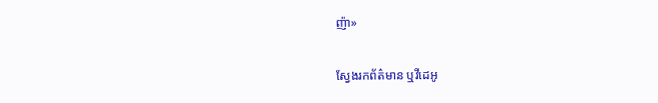ញ៉ា»

ស្វែងរកព័ត៌មាន ឬវីដេអូ